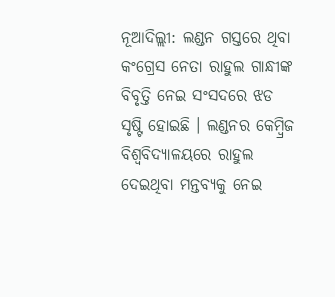ନୂଆଦିଲ୍ଲୀ: ଲଣ୍ଡନ ଗସ୍ତରେ ଥିବା କଂଗ୍ରେସ ନେତା ରାହୁଲ ଗାନ୍ଧୀଙ୍କ ବିବୃତ୍ତି ନେଇ ସଂସଦରେ ଝଡ ସୃଷ୍ଟି ହୋଇଛି । ଲଣ୍ଡନର କେମ୍ବ୍ରିଜ ବିଶ୍ୱବିଦ୍ୟାଳୟରେ ରାହୁଲ ଦେଇଥିବା ମନ୍ତବ୍ୟକୁ ନେଇ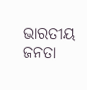ଭାରତୀୟ ଜନତା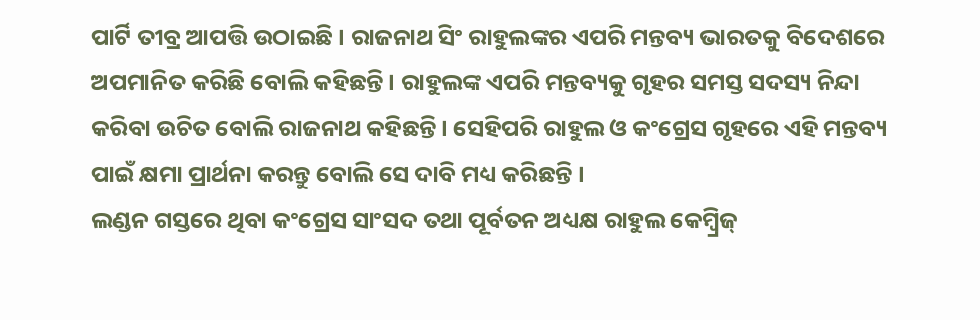ପାର୍ଟି ତୀବ୍ର ଆପତ୍ତି ଉଠାଇଛି । ରାଜନାଥ ସିଂ ରାହୁଲଙ୍କର ଏପରି ମନ୍ତବ୍ୟ ଭାରତକୁ ବିଦେଶରେ ଅପମାନିତ କରିଛି ବୋଲି କହିଛନ୍ତି । ରାହୁଲଙ୍କ ଏପରି ମନ୍ତବ୍ୟକୁ ଗୃହର ସମସ୍ତ ସଦସ୍ୟ ନିନ୍ଦା କରିବା ଉଚିତ ବୋଲି ରାଜନାଥ କହିଛନ୍ତି । ସେହିପରି ରାହୁଲ ଓ କଂଗ୍ରେସ ଗୃହରେ ଏହି ମନ୍ତବ୍ୟ ପାଇଁ କ୍ଷମା ପ୍ରାର୍ଥନା କରନ୍ତୁ ବୋଲି ସେ ଦାବି ମଧ୍ୟ କରିଛନ୍ତି ।
ଲଣ୍ଡନ ଗସ୍ତରେ ଥିବା କଂଗ୍ରେସ ସାଂସଦ ତଥା ପୂର୍ବତନ ଅଧ୍ୟକ୍ଷ ରାହୁଲ କେମ୍ବ୍ରିଜ୍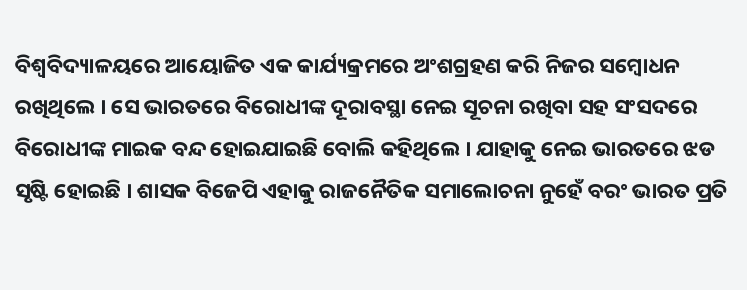ବିଶ୍ୱବିଦ୍ୟାଳୟରେ ଆୟୋଜିତ ଏକ କାର୍ଯ୍ୟକ୍ରମରେ ଅଂଶଗ୍ରହଣ କରି ନିଜର ସମ୍ବୋଧନ ରଖିଥିଲେ । ସେ ଭାରତରେ ବିରୋଧୀଙ୍କ ଦୂରାବସ୍ଥା ନେଇ ସୂଚନା ରଖିବା ସହ ସଂସଦରେ ବିରୋଧୀଙ୍କ ମାଇକ ବନ୍ଦ ହୋଇଯାଇଛି ବୋଲି କହିଥିଲେ । ଯାହାକୁ ନେଇ ଭାରତରେ ଝଡ ସୃଷ୍ଟି ହୋଇଛି । ଶାସକ ବିଜେପି ଏହାକୁ ରାଜନୈତିକ ସମାଲୋଚନା ନୁହେଁ ବରଂ ଭାରତ ପ୍ରତି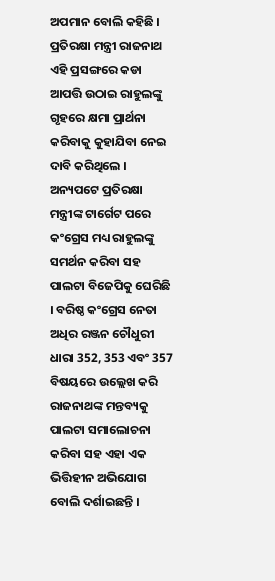ଅପମାନ ବୋଲି କହିଛି । ପ୍ରତିରକ୍ଷା ମନ୍ତ୍ରୀ ରାଜନାଥ ଏହି ପ୍ରସଙ୍ଗରେ କଡା ଆପତ୍ତି ଉଠାଇ ରାହୁଲଙ୍କୁ ଗୃହରେ କ୍ଷମା ପ୍ରାର୍ଥନା କରିବାକୁ କୁହାଯିବା ନେଇ ଦାବି କରିଥିଲେ ।
ଅନ୍ୟପଟେ ପ୍ରତିରକ୍ଷା ମନ୍ତ୍ରୀଙ୍କ ଟାର୍ଗେଟ ପରେ କଂଗ୍ରେସ ମଧ୍ୟ ରାହୁଲଙ୍କୁ ସମର୍ଥନ କରିବା ସହ ପାଲଟା ବିଜେପିକୁ ଘେରିଛି । ବରିଷ୍ଠ କଂଗ୍ରେସ ନେତା ଅଧିର ରଞ୍ଜନ ଚୌଧୁରୀ ଧାରା 352, 353 ଏବଂ 357 ବିଷୟରେ ଉଲ୍ଲେଖ କରି ରାଜନାଥଙ୍କ ମନ୍ତବ୍ୟକୁ ପାଲଟା ସମାଲୋଚନା କରିବା ସହ ଏହା ଏକ ଭିତ୍ତିହୀନ ଅଭିଯୋଗ ବୋଲି ଦର୍ଶାଇଛନ୍ତି ।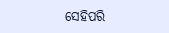ସେହିପରି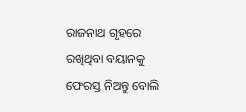ରାଜନାଥ ଗୃହରେ ରଖିଥିବା ବୟାନକୁ ଫେରସ୍ତ ନିଅନ୍ତୁ ବୋଲି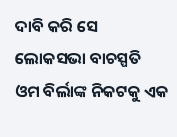ଦାବି କରି ସେ ଲୋକସଭା ବାଚସ୍ପତି ଓମ ବିର୍ଲାଙ୍କ ନିକଟକୁ ଏକ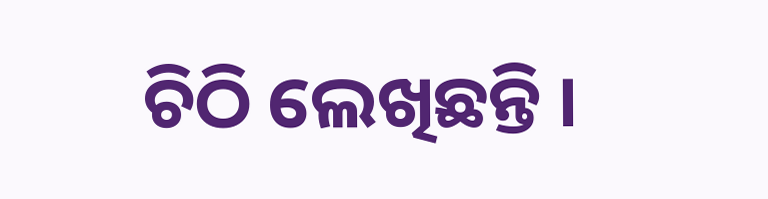ଚିଠି ଲେଖିଛନ୍ତି ।